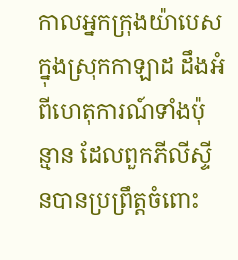កាលអ្នកក្រុងយ៉ាបេស ក្នុងស្រុកកាឡាដ ដឹងអំពីហេតុការណ៍ទាំងប៉ុន្មាន ដែលពួកភីលីស្ទីនបានប្រព្រឹត្តចំពោះ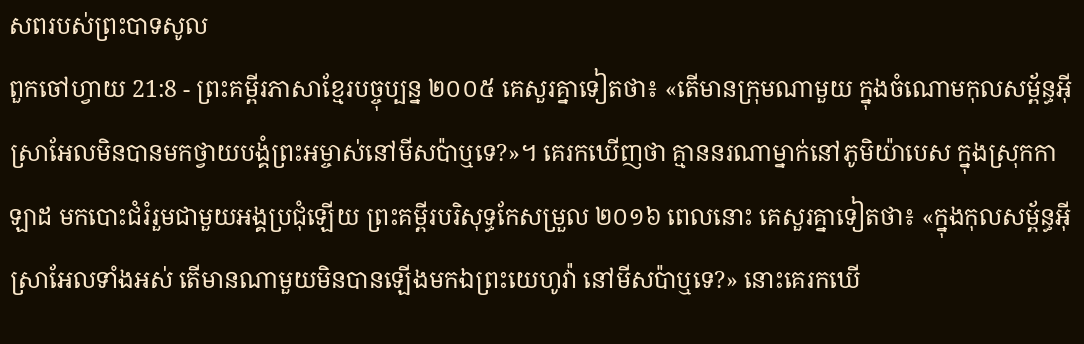សពរបស់ព្រះបាទសូល
ពួកចៅហ្វាយ 21:8 - ព្រះគម្ពីរភាសាខ្មែរបច្ចុប្បន្ន ២០០៥ គេសួរគ្នាទៀតថា៖ «តើមានក្រុមណាមួយ ក្នុងចំណោមកុលសម្ព័ន្ធអ៊ីស្រាអែលមិនបានមកថ្វាយបង្គំព្រះអម្ចាស់នៅមីសប៉ាឬទេ?»។ គេរកឃើញថា គ្មាននរណាម្នាក់នៅភូមិយ៉ាបេស ក្នុងស្រុកកាឡាដ មកបោះជំរំរួមជាមួយអង្គប្រជុំឡើយ ព្រះគម្ពីរបរិសុទ្ធកែសម្រួល ២០១៦ ពេលនោះ គេសួរគ្នាទៀតថា៖ «ក្នុងកុលសម្ព័ន្ធអ៊ីស្រាអែលទាំងអស់ តើមានណាមួយមិនបានឡើងមកឯព្រះយេហូវ៉ា នៅមីសប៉ាឬទេ?» នោះគេរកឃើ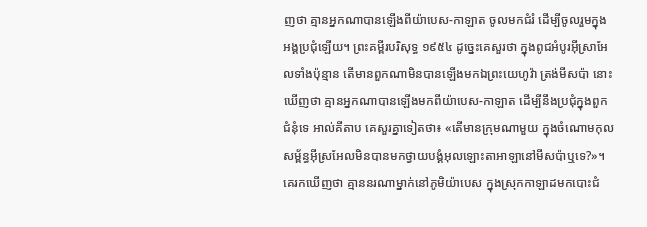ញថា គ្មានអ្នកណាបានឡើងពីយ៉ាបេស-កាឡាត ចូលមកជំរំ ដើម្បីចូលរួមក្នុងអង្គប្រជុំឡើយ។ ព្រះគម្ពីរបរិសុទ្ធ ១៩៥៤ ដូច្នេះគេសួរថា ក្នុងពូជអំបូរអ៊ីស្រាអែលទាំងប៉ុន្មាន តើមានពួកណាមិនបានឡើងមកឯព្រះយេហូវ៉ា ត្រង់មីសប៉ា នោះឃើញថា គ្មានអ្នកណាបានឡើងមកពីយ៉ាបេស-កាឡាត ដើម្បីនឹងប្រជុំក្នុងពួកជំនុំទេ អាល់គីតាប គេសួរគ្នាទៀតថា៖ «តើមានក្រុមណាមួយ ក្នុងចំណោមកុលសម្ព័ន្ធអ៊ីស្រអែលមិនបានមកថ្វាយបង្គំអុលឡោះតាអាឡានៅមីសប៉ាឬទេ?»។ គេរកឃើញថា គ្មាននរណាម្នាក់នៅភូមិយ៉ាបេស ក្នុងស្រុកកាឡាដមកបោះជំ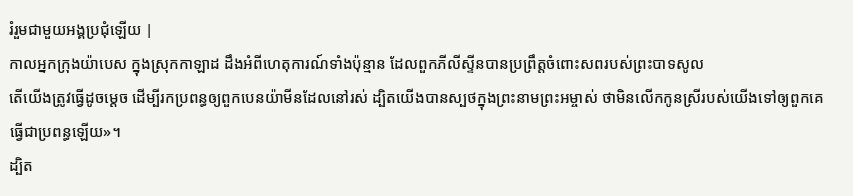រំរួមជាមួយអង្គប្រជុំឡើយ |
កាលអ្នកក្រុងយ៉ាបេស ក្នុងស្រុកកាឡាដ ដឹងអំពីហេតុការណ៍ទាំងប៉ុន្មាន ដែលពួកភីលីស្ទីនបានប្រព្រឹត្តចំពោះសពរបស់ព្រះបាទសូល
តើយើងត្រូវធ្វើដូចម្ដេច ដើម្បីរកប្រពន្ធឲ្យពួកបេនយ៉ាមីនដែលនៅរស់ ដ្បិតយើងបានស្បថក្នុងព្រះនាមព្រះអម្ចាស់ ថាមិនលើកកូនស្រីរបស់យើងទៅឲ្យពួកគេធ្វើជាប្រពន្ធឡើយ»។
ដ្បិត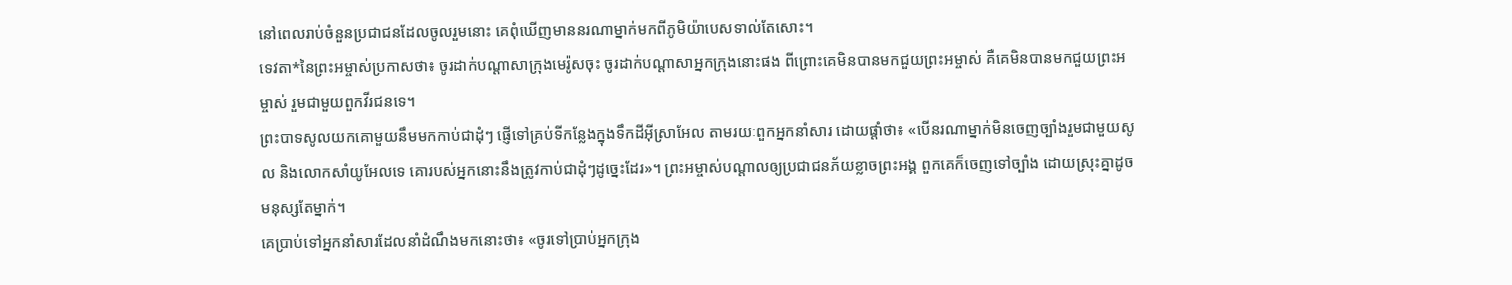នៅពេលរាប់ចំនួនប្រជាជនដែលចូលរួមនោះ គេពុំឃើញមាននរណាម្នាក់មកពីភូមិយ៉ាបេសទាល់តែសោះ។
ទេវតា*នៃព្រះអម្ចាស់ប្រកាសថា៖ ចូរដាក់បណ្ដាសាក្រុងមេរ៉ូសចុះ ចូរដាក់បណ្ដាសាអ្នកក្រុងនោះផង ពីព្រោះគេមិនបានមកជួយព្រះអម្ចាស់ គឺគេមិនបានមកជួយព្រះអម្ចាស់ រួមជាមួយពួកវីរជនទេ។
ព្រះបាទសូលយកគោមួយនឹមមកកាប់ជាដុំៗ ផ្ញើទៅគ្រប់ទីកន្លែងក្នុងទឹកដីអ៊ីស្រាអែល តាមរយៈពួកអ្នកនាំសារ ដោយផ្ដាំថា៖ «បើនរណាម្នាក់មិនចេញច្បាំងរួមជាមួយសូល និងលោកសាំយូអែលទេ គោរបស់អ្នកនោះនឹងត្រូវកាប់ជាដុំៗដូច្នេះដែរ»។ ព្រះអម្ចាស់បណ្ដាលឲ្យប្រជាជនភ័យខ្លាចព្រះអង្គ ពួកគេក៏ចេញទៅច្បាំង ដោយស្រុះគ្នាដូចមនុស្សតែម្នាក់។
គេប្រាប់ទៅអ្នកនាំសារដែលនាំដំណឹងមកនោះថា៖ «ចូរទៅប្រាប់អ្នកក្រុង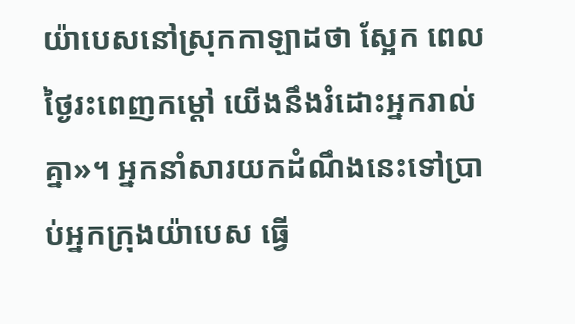យ៉ាបេសនៅស្រុកកាឡាដថា ស្អែក ពេលថ្ងៃរះពេញកម្ដៅ យើងនឹងរំដោះអ្នករាល់គ្នា»។ អ្នកនាំសារយកដំណឹងនេះទៅប្រាប់អ្នកក្រុងយ៉ាបេស ធ្វើ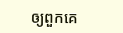ឲ្យពួកគេ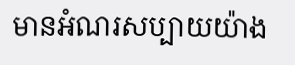មានអំណរសប្បាយយ៉ាង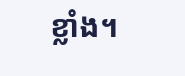ខ្លាំង។